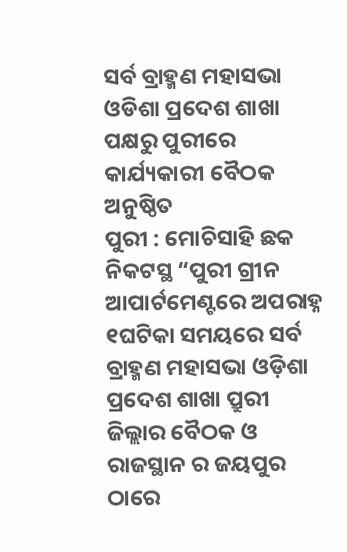ସର୍ବ ବ୍ରାହ୍ମଣ ମହାସଭା ଓଡିଶା ପ୍ରଦେଶ ଶାଖା ପକ୍ଷରୁ ପୁରୀରେ କାର୍ଯ୍ୟକାରୀ ବୈଠକ ଅନୁଷ୍ଠିତ
ପୁରୀ : ମୋଚିସାହି ଛକ ନିକଟସ୍ଥ “ପୁରୀ ଗ୍ରୀନ ଆପାର୍ଟମେଣ୍ଟରେ ଅପରାହ୍ନ ୧ଘଟିକା ସମୟରେ ସର୍ବ ବ୍ରାହ୍ମଣ ମହାସଭା ଓଡ଼ିଶା ପ୍ରଦେଶ ଶାଖା ପ୍ରୁରୀ ଜିଲ୍ଲାର ବୈଠକ ଓ ରାଜସ୍ଥାନ ର ଜୟପୁର ଠାରେ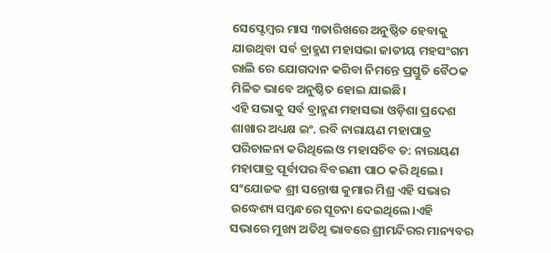ସେପ୍ଟେମ୍ବର ମାସ ୩ତାରିଖରେ ଅନୁଷ୍ଠିତ ହେବାକୁ ଯାଉଥିବା ସର୍ବ ବ୍ରାହ୍ମଣ ମହାସଭା ଜାତୀୟ ମହସଂଗମ ରାଲି ରେ ଯୋଗଦାନ କରିବା ନିମନ୍ତେ ପ୍ରସ୍ତୁତି ବୈଠକ ମିଳିତ ଭାବେ ଅନୁଷ୍ଠିତ ହୋଇ ଯାଇଛି।
ଏହି ସଭାକୁ ସର୍ବ ବ୍ରାହ୍ମଣ ମହାସଭା ଓଡ଼ିଶା ପ୍ରଦେଶ ଶାଖାର ଅଧ୍ୟକ୍ଷ ଇଂ. ରବି ନାରାୟଣ ମହାପାତ୍ର ପରିଚାଳନା କରିଥିଲେ ଓ ମହାସଚିବ ଡ: ନାରାୟଣ ମହାପାତ୍ର ପୂର୍ବାପର ବିବରଣୀ ପାଠ କରି ଥିଲେ। ସଂଯୋଜକ ଶ୍ରୀ ସନ୍ତୋଷ କୁମାର ମିଶ୍ର ଏହି ସଭାର ଉଦ୍ଧେଶ୍ୟ ସମ୍ବନ୍ଧରେ ସୂଚନା ଦେଇଥିଲେ।ଏହି ସଭାରେ ମୁଖ୍ୟ ଅତିଥି ଭାବରେ ଶ୍ରୀମନ୍ଦିରର ମାନ୍ୟବର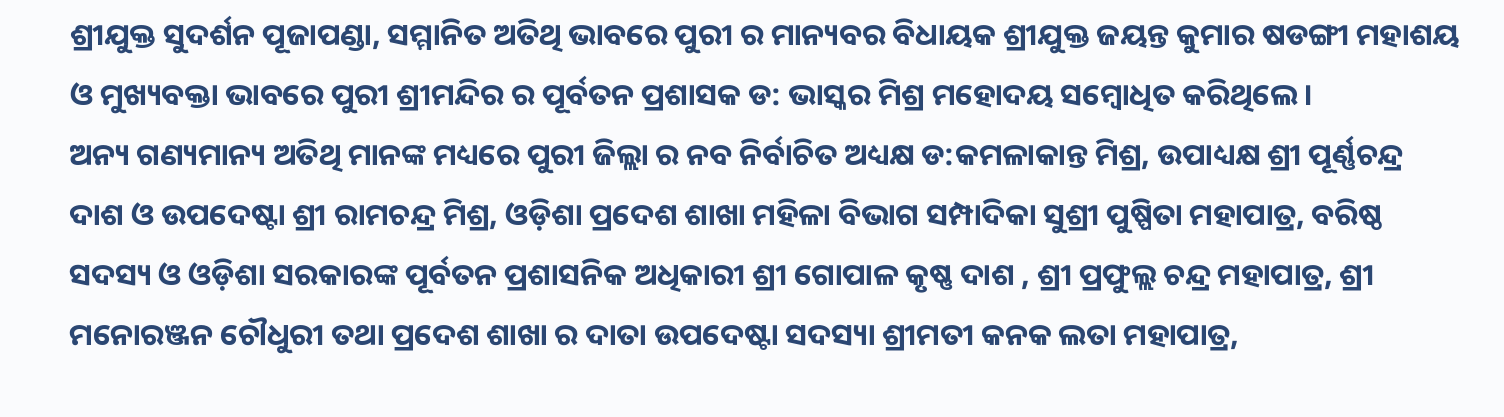ଶ୍ରୀଯୁକ୍ତ ସୁଦର୍ଶନ ପୂଜାପଣ୍ଡା, ସମ୍ମାନିତ ଅତିଥି ଭାବରେ ପୁରୀ ର ମାନ୍ୟବର ବିଧାୟକ ଶ୍ରୀଯୁକ୍ତ ଜୟନ୍ତ କୁମାର ଷଡଙ୍ଗୀ ମହାଶୟ ଓ ମୁଖ୍ୟବକ୍ତା ଭାବରେ ପୁରୀ ଶ୍ରୀମନ୍ଦିର ର ପୂର୍ବତନ ପ୍ରଶାସକ ଡ: ଭାସ୍କର ମିଶ୍ର ମହୋଦୟ ସମ୍ବୋଧିତ କରିଥିଲେ।
ଅନ୍ୟ ଗଣ୍ୟମାନ୍ୟ ଅତିଥି ମାନଙ୍କ ମଧ୍ୟରେ ପୁରୀ ଜିଲ୍ଲା ର ନବ ନିର୍ବାଚିତ ଅଧ୍ୟକ୍ଷ ଡ:କମଳାକାନ୍ତ ମିଶ୍ର, ଉପାଧ୍ୟକ୍ଷ ଶ୍ରୀ ପୂର୍ଣ୍ଣଚନ୍ଦ୍ର ଦାଶ ଓ ଉପଦେଷ୍ଟା ଶ୍ରୀ ରାମଚନ୍ଦ୍ର ମିଶ୍ର, ଓଡ଼ିଶା ପ୍ରଦେଶ ଶାଖା ମହିଳା ବିଭାଗ ସମ୍ପାଦିକା ସୁଶ୍ରୀ ପୁଷ୍ପିତା ମହାପାତ୍ର, ବରିଷ୍ଠ ସଦସ୍ୟ ଓ ଓଡ଼ିଶା ସରକାରଙ୍କ ପୂର୍ବତନ ପ୍ରଶାସନିକ ଅଧିକାରୀ ଶ୍ରୀ ଗୋପାଳ କୃଷ୍ଣ ଦାଶ , ଶ୍ରୀ ପ୍ରଫୁଲ୍ଲ ଚନ୍ଦ୍ର ମହାପାତ୍ର, ଶ୍ରୀ ମନୋରଞ୍ଜନ ଚୌଧୁରୀ ତଥା ପ୍ରଦେଶ ଶାଖା ର ଦାତା ଉପଦେଷ୍ଟା ସଦସ୍ୟା ଶ୍ରୀମତୀ କନକ ଲତା ମହାପାତ୍ର,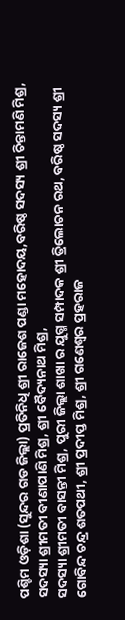ପଶ୍ଚିମ ଓଡ଼ିଶା (ସୁନ୍ଦର ଗଡ ଜିଲ୍ଲା) ପ୍ରତିନିଧି ଶ୍ରୀ ରାଜେଶ ପଣ୍ଡା ମହୋଦୟ,ବରିଷ୍ଠ ସଦସ୍ୟ ଶ୍ରୀ ଚିନ୍ତାମଣି ମିଶ୍ର, ସଦସ୍ୟା ଶ୍ରୀମତୀ ବୀଣାପାଣି ମିଶ୍ର, ଶ୍ରୀ ବୈଦ୍ୟନାଥ ମିଶ୍ର,
ସଦସ୍ୟା ଶ୍ରୀମତୀ ବାସନ୍ତୀ ମିଶ୍ର, ପୁରୀ ଜିଲ୍ଲା ଶାଖା ର ଯୁଗ୍ମ ସମ୍ପାଦକ ଶ୍ରୀ ତ୍ରିଲୋଚନ ରଥ, ବରିଷ୍ଠ ସଦସ୍ୟ ଶ୍ରୀ ଗୋବିନ୍ଦ ଚନ୍ଦ୍ର ଶତପଥୀ, ଶ୍ରୀ ପ୍ରଦୀପ୍ତ ମିଶ୍ର, ଶ୍ରୀ ଗଣେଶ୍ୱର ପ୍ରହରାଜ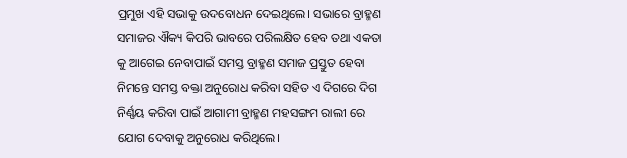ପ୍ରମୁଖ ଏହି ସଭାକୁ ଉଦବୋଧନ ଦେଇଥିଲେ। ସଭାରେ ବ୍ରାହ୍ମଣ ସମାଜର ଐକ୍ୟ କିପରି ଭାବରେ ପରିଲକ୍ଷିତ ହେବ ତଥା ଏକତା କୁ ଆଗେଇ ନେବାପାଇଁ ସମସ୍ତ ବ୍ରାହ୍ମଣ ସମାଜ ପ୍ରସ୍ତୁତ ହେବା ନିମନ୍ତେ ସମସ୍ତ ବକ୍ତା ଅନୁରୋଧ କରିବା ସହିତ ଏ ଦିଗରେ ଦିଗ ନିର୍ଣ୍ଣୟ କରିବା ପାଇଁ ଆଗାମୀ ବ୍ରାହ୍ମଣ ମହସଙ୍ଗମ ରାଲୀ ରେ ଯୋଗ ଦେବାକୁ ଅନୁରୋଧ କରିଥିଲେ।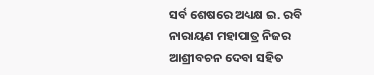ସର୍ବ ଶେଷରେ ଅଧ୍ୟକ୍ଷ ଇ. ରବି ନାରାୟଣ ମହାପାତ୍ର ନିଜର ଆଶ୍ରୀବଚନ ଦେବା ସହିତ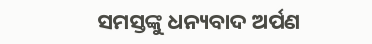ସମସ୍ତଙ୍କୁ ଧନ୍ୟବାଦ ଅର୍ପଣ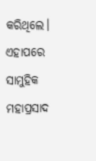କରିଥିଲେ। ଏହାପରେ ସାମୁହିକ ମହାପ୍ରସାଦ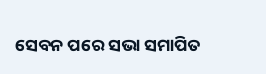ସେବନ ପରେ ସଭା ସମାପିତ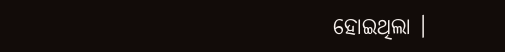ହୋଇଥିଲା ।